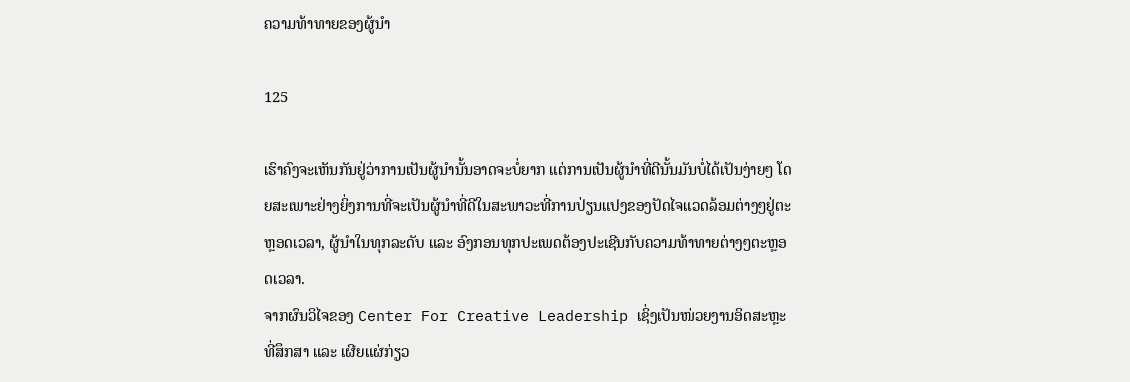ຄວາມທ້າທາຍຂອງຜູ້ນຳ

125

ເຮົາຄົງຈະເຫັນກັນຢູ່ວ່າການເປັນຜູ້ນຳນັ້ນອາດຈະບໍ່ຍາກ ແຕ່ການເປັນຜູ້ນຳທີ່ດີນັ້ນມັນບໍ່ໄດ້ເປັນງ່າຍໆ ໂດຍສະເພາະຢ່າງຍິ່ງການທີ່ຈະເປັນຜູ້ນຳທີ່ດີໃນສະພາວະທີ່ການປ່ຽນແປງຂອງປັດໄຈແວດລ້ອມຕ່າງໆຢູ່ຕະຫຼອດເວລາ, ຜູ້ນໍາໃນທຸກລະດັບ ແລະ ອົງກອນທຸກປະເພດຕ້ອງປະເຊີນກັບຄວາມທ້າທາຍຕ່າງໆຕະຫຼອດເວລາ.
ຈາກຜົນວິໄຈຂອງ Center For Creative Leadership ເຊິ່ງເປັນໜ່ວຍງານອິດສະຫຼະທີ່ສຶກສາ ແລະ ເຜີຍແຜ່ກ່ຽວ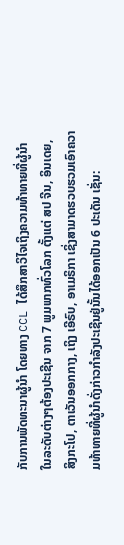ກັບການພັດທະນາຜູ້ນຳ ໂດຍທາງ CCL ໄດ້ສຶກສາວິໄຈເຖິງຄວາມທ້າທາຍທີ່ຜູ້ນຳໃນລະດັບຕ່າງໆຕ້ອງປະເຊີນ ຈາກ 7 ພູມພາກທົ່ວໂລກ ຕັ້ງແຕ່ ສປ ຈີນ, ອິນເດຍ, ສິງກະໂປ, ຕາເວັນອອກກາງ, ເຖິງ ເອີຣົບ, ອາເມຣິກາ ເຊິ່ງສາມາດຮວບຮວມເອົາຄວາມທ້າທາຍທີ່ຜູ້ນຳດັ່ງກ່າວກຳລັງປະເຊີນຢູ່ນັ້ນໄດ້ອອກເປັນ 6 ປະເດັນ ເຊັ່ນ: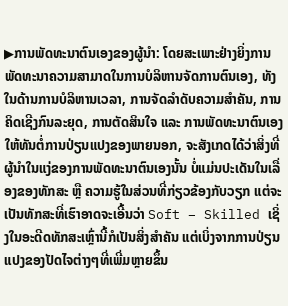▶ການພັດທະນາຕົນເອງຂອງຜູ້ນຳ: ໂດຍສະເພາະຢ່າງຍິ່ງການພັດທະນາຄວາມສາມາດໃນການບໍລິຫານຈັດການຕົນເອງ, ທັງໃນດ້ານການບໍລິຫານເວລາ, ການຈັດລຳດັບຄວາມສຳຄັນ, ການຄິດເຊີງກົນລະຍຸດ, ການຕັດສິນໃຈ ແລະ ການພັດທະນາຕົນເອງໃຫ້ທັນຕໍ່ການປ່ຽນແປງຂອງພາຍນອກ, ຈະສັງເກດໄດ້ວ່າສິ່ງທີ່ຜູ້ນຳໃນແງ່ຂອງການພັດທະນາຕົນເອງນັ້ນ ບໍ່ແມ່ນປະເດັນໃນເລື່ອງຂອງທັກສະ ຫຼື ຄວາມຮູ້ໃນສ່ວນທີ່ກ່ຽວຂ້ອງກັບວຽກ ແຕ່ຈະເປັນທັກສະທີ່ເຮົາອາດຈະເອີ້ນວ່າ Soft – Skilled ເຊິ່ງໃນອະດີດທັກສະເຫຼົ່ານີ້ກໍເປັນສິ່ງສໍາຄັນ ແຕ່ເບິ່ງຈາກການປ່ຽນແປງຂອງປັດໄຈຕ່າງໆທີ່ເພີ່ມຫຼາຍຂຶ້ນ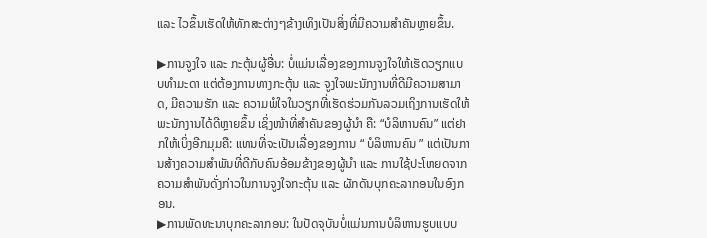ແລະ ໄວຂຶ້ນເຮັດໃຫ້ທັກສະຕ່າງໆຂ້າງເທິງເປັນສິ່ງທີ່ມີຄວາມສຳຄັນຫຼາຍຂຶ້ນ.

▶ການຈູງໃຈ ແລະ ກະຕຸ້ນຜູ້ອື່ນ: ບໍ່ແມ່ນເລື່ອງຂອງການຈູງໃຈໃຫ້ເຮັດວຽກແບບທຳມະດາ ແຕ່ຕ້ອງການທາງກະຕຸ້ນ ແລະ ຈູງໃຈພະນັກງານທີ່ດີມີຄວາມສາມາດ, ມີຄວາມຮັກ ແລະ ຄວາມພໍໃຈໃນວຽກທີ່ເຮັດຮ່ວມກັນລວມເຖິງການເຮັດໃຫ້ພະນັກງານໄດ້ດີຫຼາຍຂຶ້ນ ເຊິ່ງໜ້າທີ່ສຳຄັນຂອງຜູ້ນຳ ຄື: “ບໍລິຫານຄົນ” ແຕ່ຢາກໃຫ້ເບິ່ງອີກມຸມຄື: ແທນທີ່ຈະເປັນເລື່ອງຂອງການ “ ບໍລິຫານຄົນ ” ແຕ່ເປັນການສ້າງຄວາມສໍາພັນທີ່ດີກັບຄົນອ້ອມຂ້າງຂອງຜູ້ນໍາ ແລະ ການໃຊ້ປະໂຫຍດຈາກຄວາມສໍາພັນດັ່ງກ່າວໃນການຈູງໃຈກະຕຸ້ນ ແລະ ຜັກດັນບຸກຄະລາກອນໃນອົງກອນ.
▶ການພັດທະນາບຸກຄະລາກອນ: ໃນປັດຈຸບັນບໍ່ແມ່ນການບໍລິຫານຮູບແບບ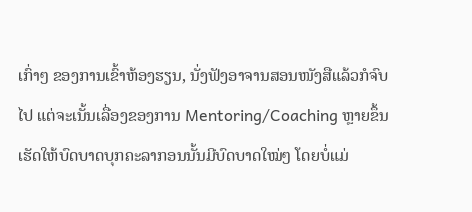ເກົ່າໆ ຂອງການເຂົ້າຫ້ອງຮຽນ, ນັ່ງຟັງອາຈານສອນໜັງສືແລ້ວກໍຈົບໄປ ແຕ່ຈະເນັ້ນເລື່ອງຂອງການ Mentoring/Coaching ຫຼາຍຂຶ້ນ ເຮັດໃຫ້ບົດບາດບຸກຄະລາກອນນັ້ນມີບົດບາດໃໝ່ໆ ໂດຍບໍ່ແມ່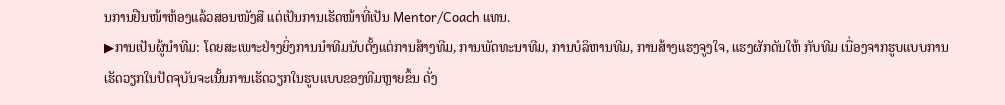ນການຢືນໜ້າຫ້ອງແລ້ວສອນໜັງສື ແຕ່ເປັນການເຮັດໜ້າທີ່ເປັນ Mentor/Coach ແທນ.
▶ການເປັນຜູ້ນຳທີມ: ໂດຍສະເພາະຢ່າງຍິ່ງການນໍາທີມນັບຕັ້ງແຕ່ການສ້າງທີມ, ການພັດທະນາທີມ, ການບໍລິຫານທີມ, ການສ້າງແຮງຈູງໃຈ, ແຮງຜັກດັນໃຫ້ ກັບທີມ ເນື່ອງຈາກຮູບແບບການເຮັດວຽກໃນປັດຈຸບັນຈະເນັ້ນການເຮັດວຽກໃນຮູບແບບຂອງທີມຫຼາຍຂຶ້ນ ດັ່ງ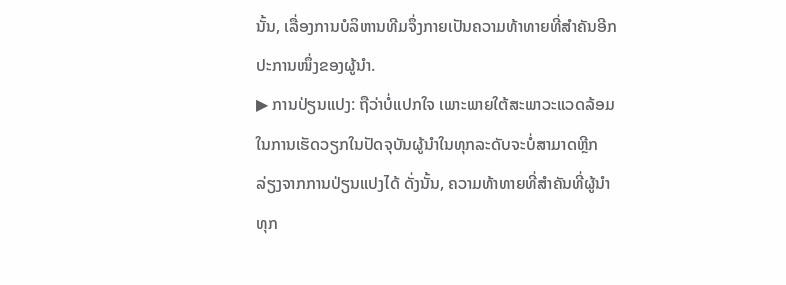ນັ້ນ, ເລື່ອງການບໍລິຫານທີມຈຶ່ງກາຍເປັນຄວາມທ້າທາຍທີ່ສຳຄັນອີກປະການໜຶ່ງຂອງຜູ້ນຳ.
▶ ການປ່ຽນແປງ: ຖືວ່າບໍ່ແປກໃຈ ເພາະພາຍໃຕ້ສະພາວະແວດລ້ອມໃນການເຮັດວຽກໃນປັດຈຸບັນຜູ້ນຳໃນທຸກລະດັບຈະບໍ່ສາມາດຫຼີກລ່ຽງຈາກການປ່ຽນແປງໄດ້ ດັ່ງນັ້ນ, ຄວາມທ້າທາຍທີ່ສຳຄັນທີ່ຜູ້ນຳທຸກ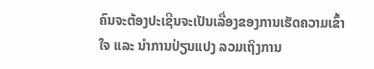ຄົນຈະຕ້ອງປະເຊີນຈະເປັນເລື່ອງຂອງການເຮັດຄວາມເຂົ້າໃຈ ແລະ ນຳການປ່ຽນແປງ ລວມເຖິງການ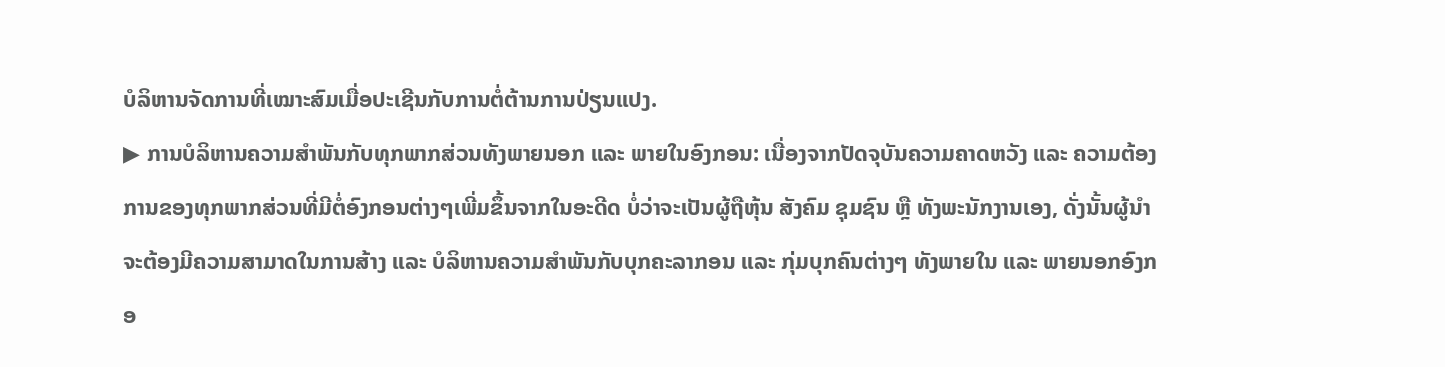ບໍລິຫານຈັດການທີ່ເໝາະສົມເມື່ອປະເຊີນກັບການຕໍ່ຕ້ານການປ່ຽນແປງ.
▶ ການບໍລິຫານຄວາມສຳພັນກັບທຸກພາກສ່ວນທັງພາຍນອກ ແລະ ພາຍໃນອົງກອນ: ເນື່ອງຈາກປັດຈຸບັນຄວາມຄາດຫວັງ ແລະ ຄວາມຕ້ອງການຂອງທຸກພາກສ່ວນທີ່ມີຕໍ່ອົງກອນຕ່າງໆເພີ່ມຂຶ້ນຈາກໃນອະດີດ ບໍ່ວ່າຈະເປັນຜູ້ຖືຫຸ້ນ ສັງຄົມ ຊຸມຊົນ ຫຼື ທັງພະນັກງານເອງ, ດັ່ງນັ້ນຜູ້ນຳຈະຕ້ອງມີຄວາມສາມາດໃນການສ້າງ ແລະ ບໍລິຫານຄວາມສຳພັນກັບບຸກຄະລາກອນ ແລະ ກຸ່ມບຸກຄົນຕ່າງໆ ທັງພາຍໃນ ແລະ ພາຍນອກອົງກອ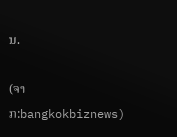ນ.

(ຈາກ:bangkokbiznews)